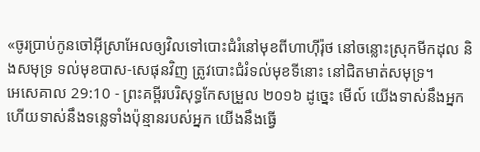«ចូរប្រាប់កូនចៅអ៊ីស្រាអែលឲ្យវិលទៅបោះជំរំនៅមុខពីហាហ៊ីរ៉ុថ នៅចន្លោះស្រុកមីកដុល និងសមុទ្រ ទល់មុខបាស-សេផុនវិញ ត្រូវបោះជំរំទល់មុខទីនោះ នៅជិតមាត់សមុទ្រ។
អេសេគាល 29:10 - ព្រះគម្ពីរបរិសុទ្ធកែសម្រួល ២០១៦ ដូច្នេះ មើល៍ យើងទាស់នឹងអ្នក ហើយទាស់នឹងទន្លេទាំងប៉ុន្មានរបស់អ្នក យើងនឹងធ្វើ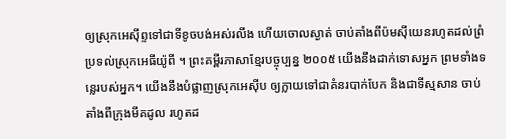ឲ្យស្រុកអេស៊ីព្ទទៅជាទីខូចបង់អស់រលីង ហើយចោលស្ងាត់ ចាប់តាំងពីប៉មស៊ីយេនរហូតដល់ព្រំប្រទល់ស្រុកអេធីយ៉ូពី ។ ព្រះគម្ពីរភាសាខ្មែរបច្ចុប្បន្ន ២០០៥ យើងនឹងដាក់ទោសអ្នក ព្រមទាំងទន្លេរបស់អ្នក។ យើងនឹងបំផ្លាញស្រុកអេស៊ីប ឲ្យក្លាយទៅជាគំនរបាក់បែក និងជាទីស្មសាន ចាប់តាំងពីក្រុងមីគដូល រហូតដ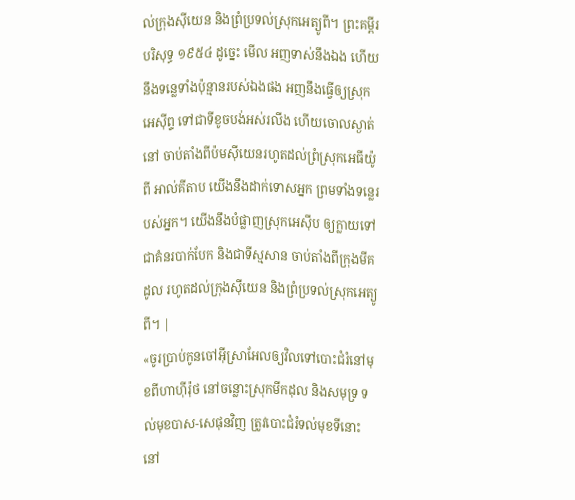ល់ក្រុងស៊ីយេន និងព្រំប្រទល់ស្រុកអេត្យូពី។ ព្រះគម្ពីរបរិសុទ្ធ ១៩៥៤ ដូច្នេះ មើល អញទាស់នឹងឯង ហើយនឹងទន្លេទាំងប៉ុន្មានរបស់ឯងផង អញនឹងធ្វើឲ្យស្រុកអេស៊ីព្ទ ទៅជាទីខូចបង់អស់រលីង ហើយចោលស្ងាត់នៅ ចាប់តាំងពីប៉មស៊ីយេនរហូតដល់ព្រំស្រុកអេធីយ៉ូពី អាល់គីតាប យើងនឹងដាក់ទោសអ្នក ព្រមទាំងទន្លេរបស់អ្នក។ យើងនឹងបំផ្លាញស្រុកអេស៊ីប ឲ្យក្លាយទៅជាគំនរបាក់បែក និងជាទីស្មសាន ចាប់តាំងពីក្រុងមីគដូល រហូតដល់ក្រុងស៊ីយេន និងព្រំប្រទល់ស្រុកអេត្យូពី។ |
«ចូរប្រាប់កូនចៅអ៊ីស្រាអែលឲ្យវិលទៅបោះជំរំនៅមុខពីហាហ៊ីរ៉ុថ នៅចន្លោះស្រុកមីកដុល និងសមុទ្រ ទល់មុខបាស-សេផុនវិញ ត្រូវបោះជំរំទល់មុខទីនោះ នៅ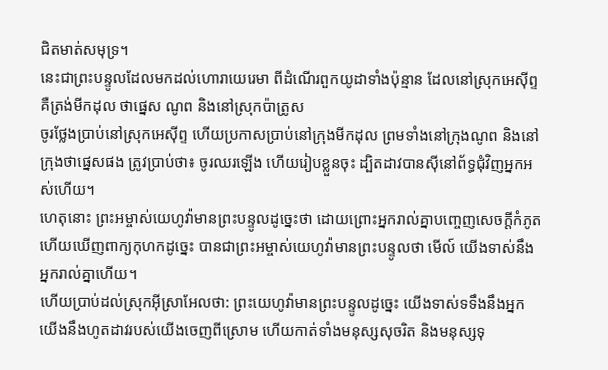ជិតមាត់សមុទ្រ។
នេះជាព្រះបន្ទូលដែលមកដល់ហោរាយេរេមា ពីដំណើរពួកយូដាទាំងប៉ុន្មាន ដែលនៅស្រុកអេស៊ីព្ទ គឺត្រង់មីកដុល ថាផ្នេស ណូព និងនៅស្រុកប៉ាត្រូស
ចូរថ្លែងប្រាប់នៅស្រុកអេស៊ីព្ទ ហើយប្រកាសប្រាប់នៅក្រុងមីកដុល ព្រមទាំងនៅក្រុងណូព និងនៅក្រុងថាផ្នេសផង ត្រូវប្រាប់ថា៖ ចូរឈរឡើង ហើយរៀបខ្លួនចុះ ដ្បិតដាវបានស៊ីនៅព័ទ្ធជុំវិញអ្នកអស់ហើយ។
ហេតុនោះ ព្រះអម្ចាស់យេហូវ៉ាមានព្រះបន្ទូលដូច្នេះថា ដោយព្រោះអ្នករាល់គ្នាបញ្ចេញសេចក្ដីកំភូត ហើយឃើញពាក្យកុហកដូច្នេះ បានជាព្រះអម្ចាស់យេហូវ៉ាមានព្រះបន្ទូលថា មើល៍ យើងទាស់នឹងអ្នករាល់គ្នាហើយ។
ហើយប្រាប់ដល់ស្រុកអ៊ីស្រាអែលថា: ព្រះយេហូវ៉ាមានព្រះបន្ទូលដូច្នេះ យើងទាស់ទទឹងនឹងអ្នក យើងនឹងហូតដាវរបស់យើងចេញពីស្រោម ហើយកាត់ទាំងមនុស្សសុចរិត និងមនុស្សទុ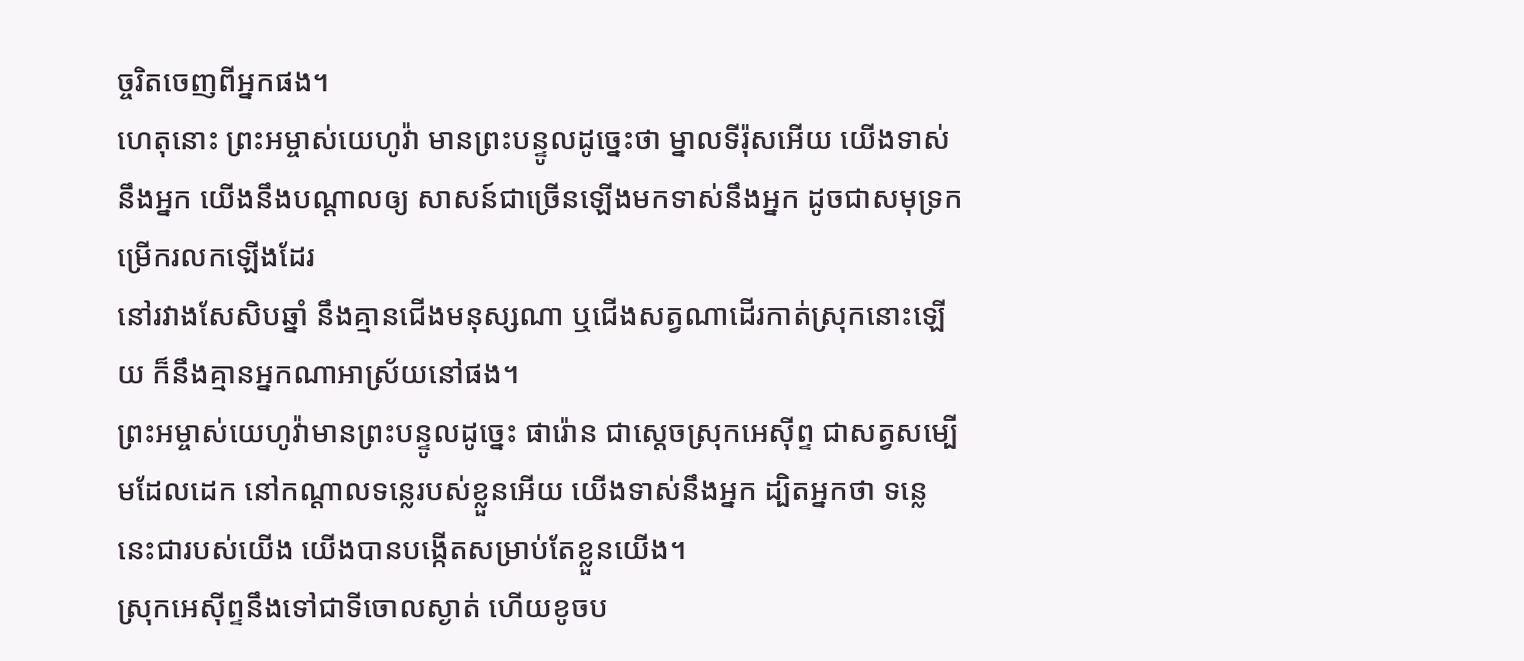ច្ចរិតចេញពីអ្នកផង។
ហេតុនោះ ព្រះអម្ចាស់យេហូវ៉ា មានព្រះបន្ទូលដូច្នេះថា ម្នាលទីរ៉ុសអើយ យើងទាស់នឹងអ្នក យើងនឹងបណ្ដាលឲ្យ សាសន៍ជាច្រើនឡើងមកទាស់នឹងអ្នក ដូចជាសមុទ្រកម្រើករលកឡើងដែរ
នៅរវាងសែសិបឆ្នាំ នឹងគ្មានជើងមនុស្សណា ឬជើងសត្វណាដើរកាត់ស្រុកនោះឡើយ ក៏នឹងគ្មានអ្នកណាអាស្រ័យនៅផង។
ព្រះអម្ចាស់យេហូវ៉ាមានព្រះបន្ទូលដូច្នេះ ផារ៉ោន ជាស្តេចស្រុកអេស៊ីព្ទ ជាសត្វសម្បើមដែលដេក នៅកណ្ដាលទន្លេរបស់ខ្លួនអើយ យើងទាស់នឹងអ្នក ដ្បិតអ្នកថា ទន្លេនេះជារបស់យើង យើងបានបង្កើតសម្រាប់តែខ្លួនយើង។
ស្រុកអេស៊ីព្ទនឹងទៅជាទីចោលស្ងាត់ ហើយខូចប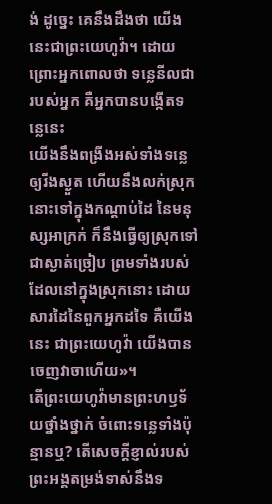ង់ ដូច្នេះ គេនឹងដឹងថា យើងនេះជាព្រះយេហូវ៉ា។ ដោយព្រោះអ្នកពោលថា ទន្លេនីលជារបស់អ្នក គឺអ្នកបានបង្កើតទន្លេនេះ
យើងនឹងពង្រីងអស់ទាំងទន្លេឲ្យរីងស្ងួត ហើយនឹងលក់ស្រុកនោះទៅក្នុងកណ្ដាប់ដៃ នៃមនុស្សអាក្រក់ ក៏នឹងធ្វើឲ្យស្រុកទៅជាស្ងាត់ច្រៀប ព្រមទាំងរបស់ដែលនៅក្នុងស្រុកនោះ ដោយសារដៃនៃពួកអ្នកដទៃ គឺយើងនេះ ជាព្រះយេហូវ៉ា យើងបានចេញវាចាហើយ»។
តើព្រះយេហូវ៉ាមានព្រះហឫទ័យថ្នាំងថ្នាក់ ចំពោះទន្លេទាំងប៉ុន្មានឬ? តើសេចក្ដីខ្ញាល់របស់ព្រះអង្គតម្រង់ទាស់នឹងទ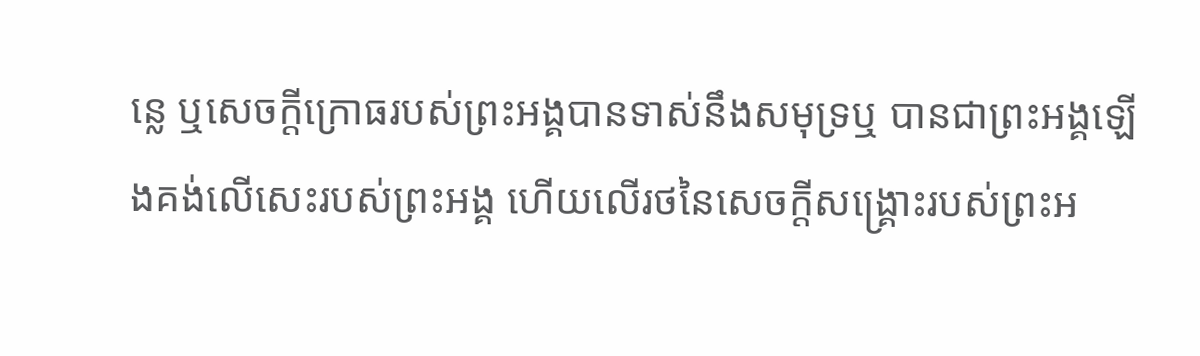ន្លេ ឬសេចក្ដីក្រោធរបស់ព្រះអង្គបានទាស់នឹងសមុទ្រឬ បានជាព្រះអង្គឡើងគង់លើសេះរបស់ព្រះអង្គ ហើយលើរថនៃសេចក្ដីសង្គ្រោះរបស់ព្រះអ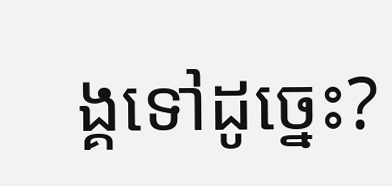ង្គទៅដូច្នេះ?